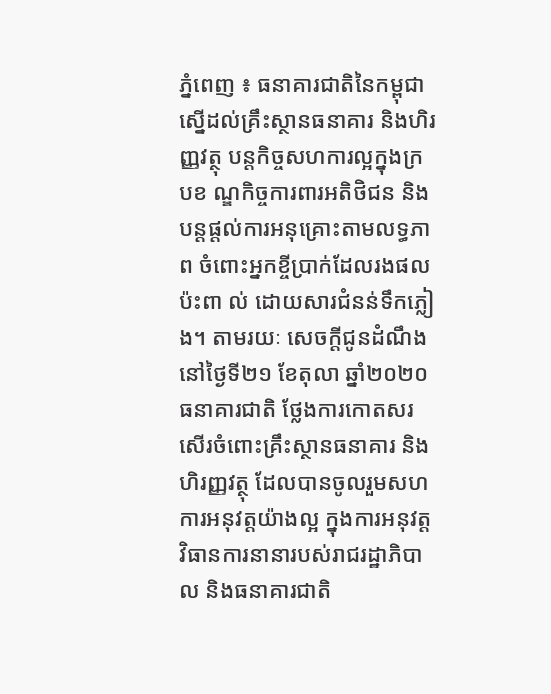ភ្នំពេញ ៖ ធនាគារជាតិនៃកម្ពុជា ស្នើដល់គ្រឹះស្ថានធនាគារ និងហិរញ្ញវត្ថុ បន្ដកិច្ចសហការល្អក្នុងក្របខ ណ្ឌកិច្ចការពារអតិថិជន និងបន្ដផ្ដល់ការអនុគ្រោះតាមលទ្ធភាព ចំពោះអ្នកខ្ចីប្រាក់ដែលរងផលប៉ះពា ល់ ដោយសារជំនន់ទឹកភ្លៀង។ តាមរយៈ សេចក្ដីជូនដំណឹងនៅថ្ងៃទី២១ ខែតុលា ឆ្នាំ២០២០ ធនាគារជាតិ ថ្លែងការកោតសរសើរចំពោះគ្រឹះស្ថានធនាគារ និងហិរញ្ញវត្ថុ ដែលបានចូលរួមសហការអនុវត្តយ៉ាងល្អ ក្នុងការអនុវត្តវិធានការនានារបស់រាជរដ្ឋាភិបាល និងធនាគារជាតិ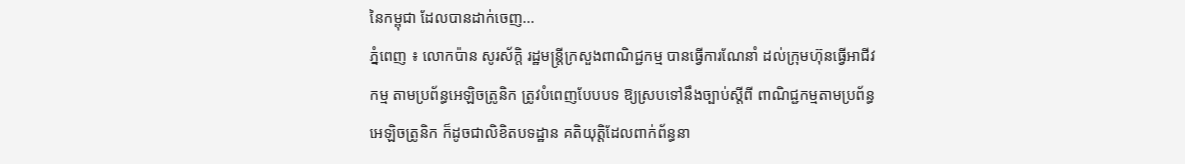នៃកម្ពុជា ដែលបានដាក់ចេញ...
ភ្នំពេញ ៖ លោកប៉ាន សូរស័ក្តិ រដ្ឋមន្ត្រីក្រសួងពាណិជ្ជកម្ម បានធ្វើការណែនាំ ដល់ក្រុមហ៊ុនធ្វើអាជីវកម្ម តាមប្រព័ន្ធអេឡិចត្រូនិក ត្រូវបំពេញបែបបទ ឱ្យស្របទៅនឹងច្បាប់ស្ដីពី ពាណិជ្ជកម្មតាមប្រព័ន្ធអេឡិចត្រូនិក ក៏ដូចជាលិខិតបទដ្ឋាន គតិយុត្តិដែលពាក់ព័ន្ធនា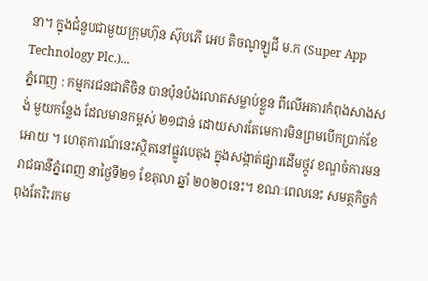នា។ ក្នុងជំនួបជាមួយក្រុមហ៊ុន ស៊ុបភើ អេប តិចណូឡូជី ម.ក (Super App Technology Plc.)...
ភ្នំពេញ : កម្មករជនជាតិចិន បានប៉ុនប៉ងលោតសម្លាប់ខ្លួន ពីលើអគារកំពុងសាងសង់ មួយកន្លែង ដែលមានកម្ពស់ ២១ជាន់ ដោយសារតែមេការមិនព្រមបើកប្រាក់ខែអោយ ។ ហេតុការណ៍នេះស្ថិតនៅផ្លូវបេតុង ក្នុងសង្កាត់ផ្សារដើមថ្កូវ ខណ្ឌចំការមន រាជធានីភ្នំពេញ នាថ្ងៃទី២១ ខែតុលា ឆ្នាំ ២០២០នេះ។ ខណៈពេលនេះ សមត្ថកិច្ចកំពុងតែរិះរកម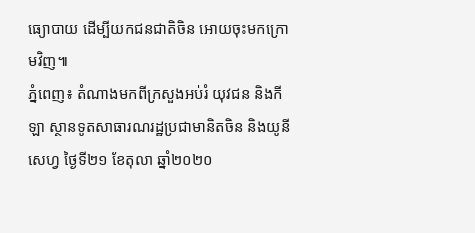ធ្យោបាយ ដើម្បីយកជនជាតិចិន អោយចុះមកក្រោមវិញ៕
ភ្នំពេញ៖ តំណាងមកពីក្រសួងអប់រំ យុវជន និងកីឡា ស្ថានទូតសាធារណរដ្ឋប្រជាមានិតចិន និងយូនីសេហ្វ ថ្ងៃទី២១ ខែតុលា ឆ្នាំ២០២០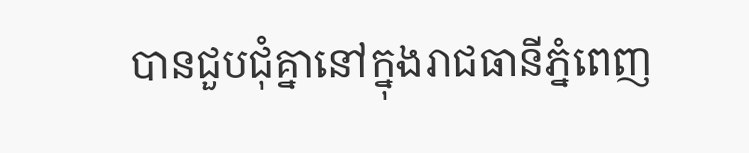បានជួបជុំគ្នានៅក្នុងរាជធានីភ្នំពេញ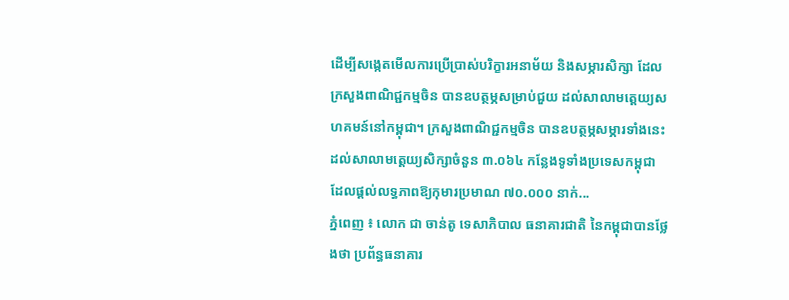ដើម្បីសង្កេតមើលការប្រើប្រាស់បរិក្ខារអនាម័យ និងសម្ភារសិក្សា ដែលក្រសួងពាណិជ្ជកម្មចិន បានឧបត្ថម្ភសម្រាប់ជួយ ដល់សាលាមត្តេយ្យសហគមន៍នៅកម្ពុជា។ ក្រសួងពាណិជ្ជកម្មចិន បានឧបត្ថម្ភសម្ភារទាំងនេះដល់សាលាមត្តេយ្យសិក្សាចំនួន ៣.០៦៤ កន្លែងទូទាំងប្រទេសកម្ពុជា ដែលផ្ដល់លទ្ធភាពឱ្យកុមារប្រមាណ ៧០.០០០ នាក់...
ភ្នំពេញ ៖ លោក ជា ចាន់តូ ទេសាភិបាល ធនាគារជាតិ នៃកម្ពុជាបានថ្លែងថា ប្រព័ន្ធធនាគារ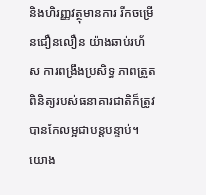និងហិរញ្ញវត្ថុមានការ រីកចម្រើនជឿនលឿន យ៉ាងឆាប់រហ័ស ការពង្រឹងប្រសិទ្ធ ភាពត្រួតពិនិត្យរបស់ធនាគារជាតិក៏ត្រូវបានកែលម្អជាបន្តបន្ទាប់។យោង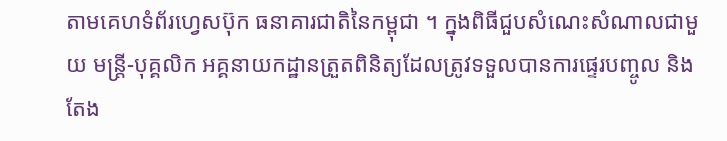តាមគេហទំព័រហ្វេសប៊ុក ធនាគារជាតិនៃកម្ពុជា ។ ក្នុងពិធីជួបសំណេះសំណាលជាមួយ មន្រ្តី-បុគ្គលិក អគ្គនាយកដ្ឋានត្រួតពិនិត្យដែលត្រូវទទួលបានការផ្ទេរបញ្ចូល និងតែង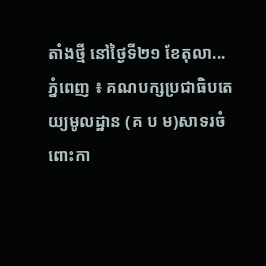តាំងថ្មី នៅថ្ងៃទី២១ ខែតុលា...
ភ្នំពេញ ៖ គណបក្សប្រជាធិបតេយ្យមូលដ្ឋាន (គ ប ម)សាទរចំពោះកា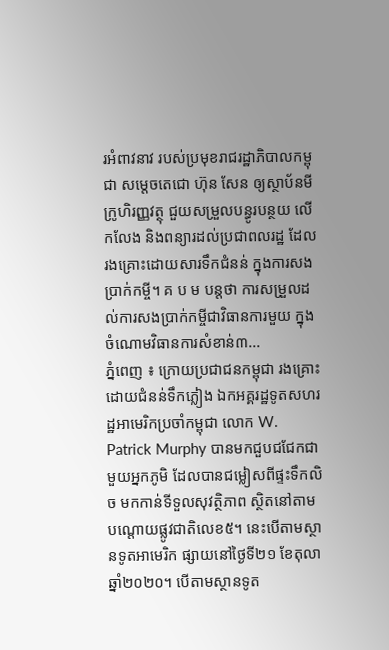រអំពាវនាវ របស់ប្រមុខរាជរដ្ឋាភិបាលកម្ពុជា សម្តេចតេជោ ហ៊ុន សែន ឲ្យស្ថាប័នមីក្រូហិរញ្ញវត្ថុ ជួយសម្រួលបន្ធូរបន្ថយ លើកលែង និងពន្យារដល់ប្រជាពលរដ្ឋ ដែលរងគ្រោះដោយសារទឹកជំនន់ ក្នុងការសងប្រាក់កម្ចី។ គ ប ម បន្តថា ការសម្រួលដល់ការសងប្រាក់កម្ចីជាវិធានការមួយ ក្នុងចំណោមវិធានការសំខាន់៣...
ភ្នំពេញ ៖ ក្រោយប្រជាជនកម្ពុជា រងគ្រោះដោយជំនន់ទឹកភ្លៀង ឯកអគ្គរដ្ឋទូតសហរដ្ឋអាមេរិកប្រចាំកម្ពុជា លោក W. Patrick Murphy បានមកជួបជជែកជាមួយអ្នកភូមិ ដែលបានជម្លៀសពីផ្ទះទឹកលិច មកកាន់ទីទួលសុវត្ថិភាព ស្ថិតនៅតាមបណ្តោយផ្លូវជាតិលេខ៥។ នេះបើតាមស្ថានទូតអាមេរិក ផ្សាយនៅថ្ងៃទី២១ ខែតុលា ឆ្នាំ២០២០។ បើតាមស្ថានទូត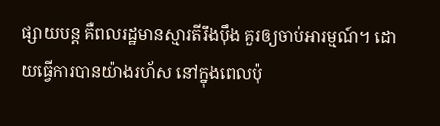ផ្សាយបន្ត គឺពលរដ្ឋមានស្មារតីរឹងប៉ឹង គួរឲ្យចាប់អារម្មណ៍។ ដោយធ្វើការបានយ៉ាងរហ័ស នៅក្នុងពេលប៉ុ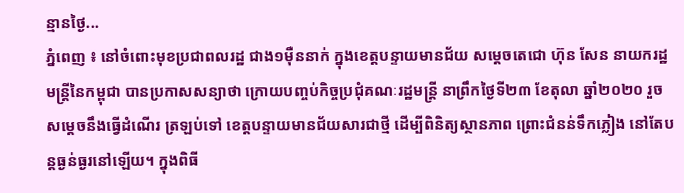ន្មានថ្ងៃ...
ភ្នំពេញ ៖ នៅចំពោះមុខប្រជាពលរដ្ឋ ជាង១ម៉ឺននាក់ ក្នុងខេត្តបន្ទាយមានជ័យ សម្ដេចតេជោ ហ៊ុន សែន នាយករដ្ឋមន្ដ្រីនៃកម្ពុជា បានប្រកាសសន្យាថា ក្រោយបញ្ចប់កិច្ចប្រជុំគណៈរដ្ឋមន្ដ្រី នាព្រឹកថ្ងៃទី២៣ ខែតុលា ឆ្នាំ២០២០ រួច សម្ដេចនឹងធ្វើដំណើរ ត្រឡប់ទៅ ខេត្តបន្ទាយមានជ័យសារជាថ្មី ដើម្បីពិនិត្យស្ថានភាព ព្រោះជំនន់ទឹកភ្លៀង នៅតែបន្ដធ្ងន់ធ្ងរនៅឡើយ។ ក្នុងពិធី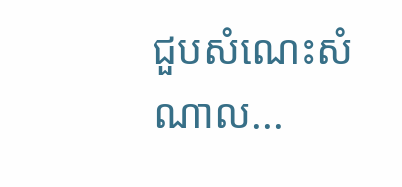ជួបសំណេះសំណាល...